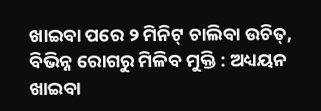ଖାଇବା ପରେ ୨ ମିନିଟ୍ ଚାଲିବା ଉଚିତ୍, ବିଭିନ୍ନ ରୋଗରୁ ମିଳିବ ମୁକ୍ତି : ଅଧ୍ୟୟନ
ଖାଇବା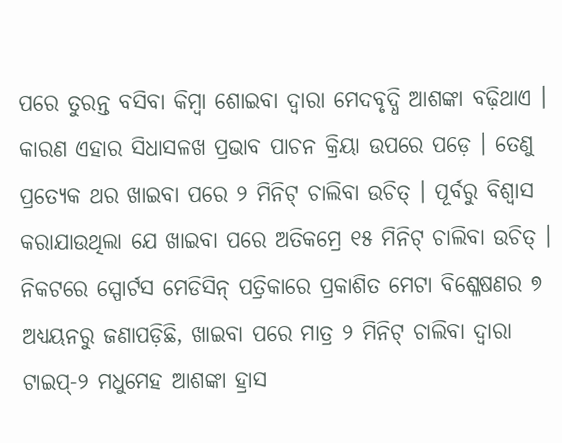ପରେ ତୁରନ୍ତ ବସିବା କିମ୍ବା ଶୋଇବା ଦ୍ୱାରା ମେଦବୃଦ୍ଧି ଆଶଙ୍କା ବଢ଼ିଥାଏ । କାରଣ ଏହାର ସିଧାସଳଖ ପ୍ରଭାବ ପାଚନ କ୍ରିୟା ଉପରେ ପଡ଼େ । ତେଣୁ ପ୍ରତ୍ୟେକ ଥର ଖାଇବା ପରେ ୨ ମିନିଟ୍ ଚାଲିବା ଉଚିତ୍ । ପୂର୍ବରୁ ବିଶ୍ୱାସ କରାଯାଉଥିଲା ଯେ ଖାଇବା ପରେ ଅତିକମ୍ରେ ୧୫ ମିନିଟ୍ ଚାଲିବା ଉଚିତ୍ ।
ନିକଟରେ ସ୍ପୋର୍ଟସ ମେଡିସିନ୍ ପତ୍ରିକାରେ ପ୍ରକାଶିତ ମେଟା ବିଶ୍ଳେଷଣର ୭ ଅଧ୍ୟୟନରୁ ଜଣାପଡ଼ିଛି, ଖାଇବା ପରେ ମାତ୍ର ୨ ମିନିଟ୍ ଚାଲିବା ଦ୍ୱାରା ଟାଇପ୍-୨ ମଧୁମେହ ଆଶଙ୍କା ହ୍ରାସ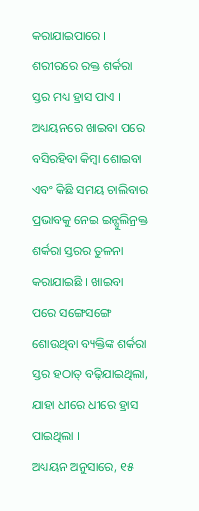କରାଯାଇପାରେ । ଶରୀରରେ ରକ୍ତ ଶର୍କରା ସ୍ତର ମଧ୍ୟ ହ୍ରାସ ପାଏ । ଅଧ୍ୟୟନରେ ଖାଇବା ପରେ ବସିରହିବା କିମ୍ବା ଶୋଇବା ଏବଂ କିଛି ସମୟ ଚାଲିବାର ପ୍ରଭାବକୁ ନେଇ ଇନ୍ସୁଲିନ୍ରକ୍ତ ଶର୍କରା ସ୍ତରର ତୁଳନା କରାଯାଇଛି । ଖାଇବା ପରେ ସଙ୍ଗେସଙ୍ଗେ ଶୋଉଥିବା ବ୍ୟକ୍ତିଙ୍କ ଶର୍କରା ସ୍ତର ହଠାତ୍ ବଢ଼ିଯାଇଥିଲା, ଯାହା ଧୀରେ ଧୀରେ ହ୍ରାସ ପାଇଥିଲା ।
ଅଧ୍ୟୟନ ଅନୁସାରେ, ୧୫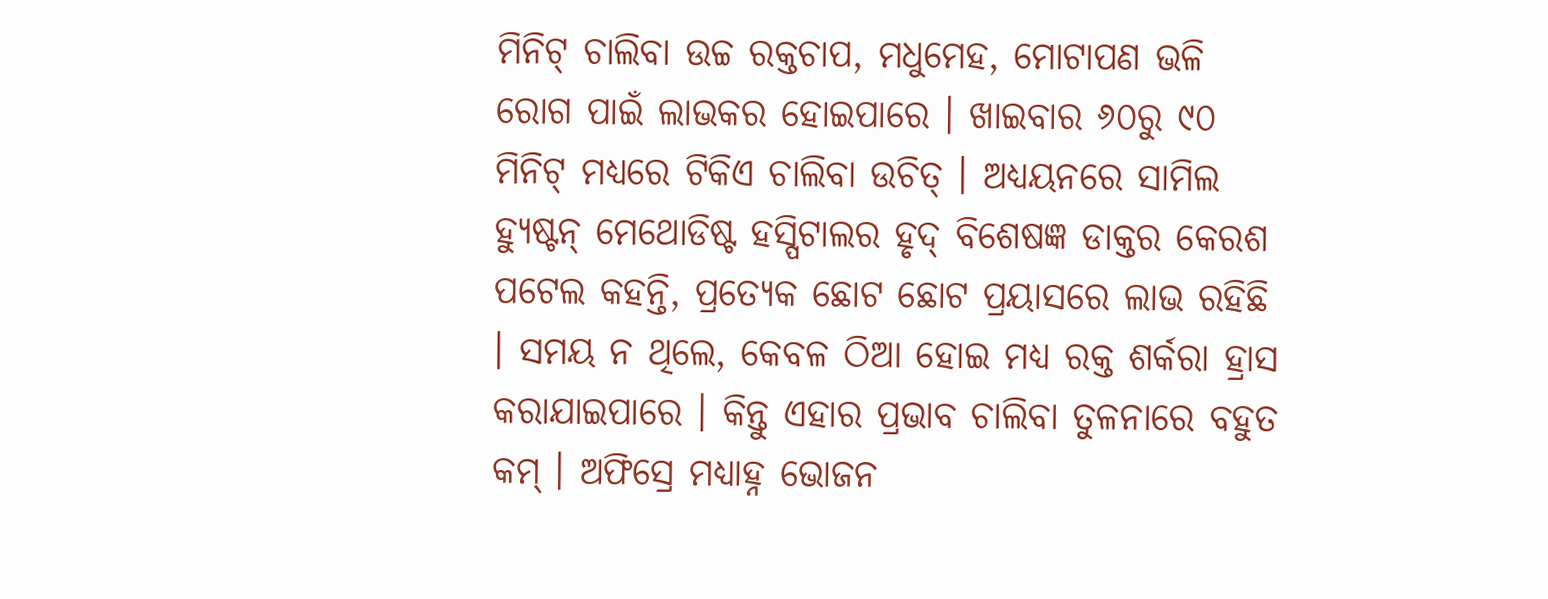ମିନିଟ୍ ଚାଲିବା ଉଚ୍ଚ ରକ୍ତଚାପ, ମଧୁମେହ, ମୋଟାପଣ ଭଳି ରୋଗ ପାଇଁ ଲାଭକର ହୋଇପାରେ । ଖାଇବାର ୬୦ରୁ ୯୦ ମିନିଟ୍ ମଧ୍ୟରେ ଟିକିଏ ଚାଲିବା ଉଚିତ୍ । ଅଧ୍ୟୟନରେ ସାମିଲ ହ୍ୟୁଷ୍ଟନ୍ ମେଥୋଡିଷ୍ଟ ହସ୍ପିଟାଲର ହୃଦ୍ ବିଶେଷଜ୍ଞ ଡାକ୍ତର କେରଶ ପଟେଲ କହନ୍ତି, ପ୍ରତ୍ୟେକ ଛୋଟ ଛୋଟ ପ୍ରୟାସରେ ଲାଭ ରହିଛି । ସମୟ ନ ଥିଲେ, କେବଳ ଠିଆ ହୋଇ ମଧ୍ୟ ରକ୍ତ ଶର୍କରା ହ୍ରାସ କରାଯାଇପାରେ । କିନ୍ତୁ ଏହାର ପ୍ରଭାବ ଚାଲିବା ତୁଳନାରେ ବହୁତ କମ୍ । ଅଫିସ୍ରେ ମଧ୍ୟାହ୍ନ ଭୋଜନ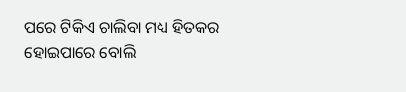ପରେ ଟିକିଏ ଚାଲିବା ମଧ୍ୟ ହିତକର ହୋଇପାରେ ବୋଲି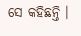ସେ କହିଛନ୍ତି ।